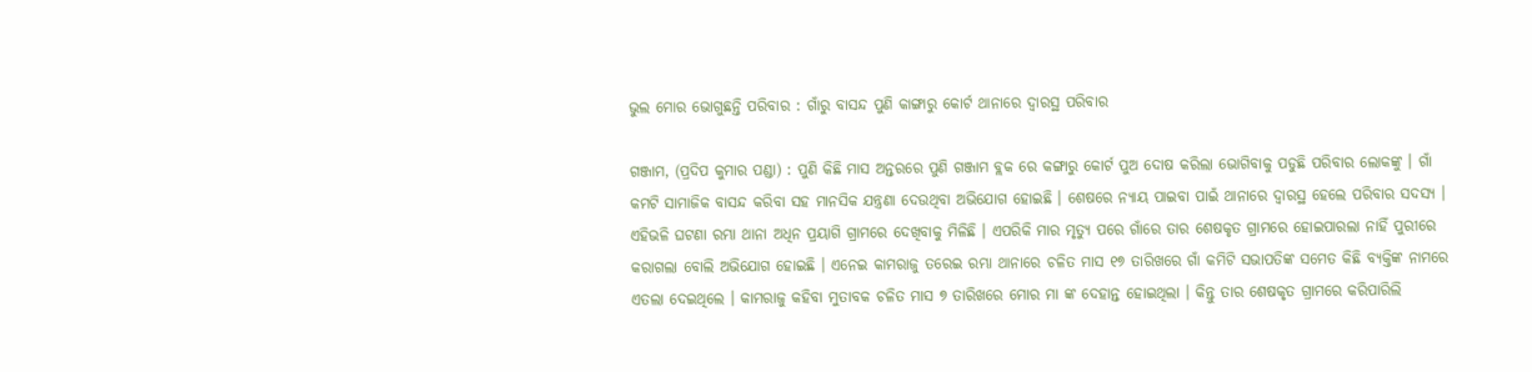ଭୁଲ ମୋର ଭୋଗୁଛନ୍ତି ପରିବାର : ଗାଁରୁ ବାସନ୍ଦ ପୁଣି କାଙ୍ଗାରୁ କୋର୍ଟ ଥାନାରେ ଦ୍ୱାରସ୍ଥ ପରିବାର

ଗଞ୍ଜାମ, (ପ୍ରଦିପ କୁମାର ପଣ୍ଡା) : ପୁଣି କିଛି ମାସ ଅନ୍ତରରେ ପୁଣି ଗଞ୍ଜାମ ବ୍ଲକ ରେ କଙ୍ଗାରୁ କୋର୍ଟ ପୁଅ ଦୋଷ କରିଲା ଭୋଗିବାକୁ ପଡୁଛି ପରିବାର ଲୋକଙ୍କୁ । ଗାଁ କମଟି ସାମାଜିକ ବାସନ୍ଦ କରିବା ସହ ମାନସିକ ଯନ୍ତ୍ରଣା ଦେଉଥିବା ଅଭିଯୋଗ ହୋଇଛି । ଶେଷରେ ନ୍ୟାୟ ପାଇବା ପାଇଁ ଥାନାରେ ଦ୍ୱାରସ୍ଥ ହେଲେ ପରିବାର ସଦସ୍ୟ । ଏହିଭଳି ଘଟଣା ରମ୍ଭା ଥାନା ଅଧିନ ପ୍ରୟାଗି ଗ୍ରାମରେ ଦେଖିବାକୁ ମିଳିଛି । ଏପରିକି ମାର ମୃତ୍ୟୁ ପରେ ଗାଁରେ ତାର ଶେଷକୃତ ଗ୍ରାମରେ ହୋଇପାରଲା ନାହିଁ ପୁରୀରେ କରାଗଲା ବୋଲି ଅଭିଯୋଗ ହୋଇଛି । ଏନେଇ କାମରାଜୁ ତରେଇ ରମ୍ଭା ଥାନାରେ ଚଳିତ ମାସ ୧୭ ତାରିଖରେ ଗାଁ କମିଟି ସଭାପତିଙ୍କ ସମେତ କିଛି ବ୍ୟକ୍ତିଙ୍କ ନାମରେ ଏତଲା ଦେଇଥିଲେ । କାମରାଜୁ କହିବା ମୁତାବକ ଚଳିତ ମାସ ୭ ତାରିଖରେ ମୋର ମା ଙ୍କ ଦେହାନ୍ତ ହୋଇଥିଲା । କିନ୍ତୁ ତାର ଶେଷକୃତ ଗ୍ରାମରେ କରିପାରିଲି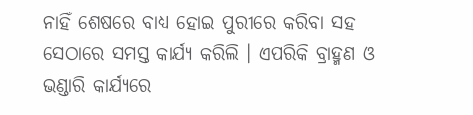ନାହିଁ ଶେଷରେ ବାଧ୍ୟ ହୋଇ ପୁରୀରେ କରିବା ସହ ସେଠାରେ ସମସ୍ତ କାର୍ଯ୍ୟ କରିଲି । ଏପରିକି ବ୍ରାହ୍ମଣ ଓ ଭଣ୍ଡାରି କାର୍ଯ୍ୟରେ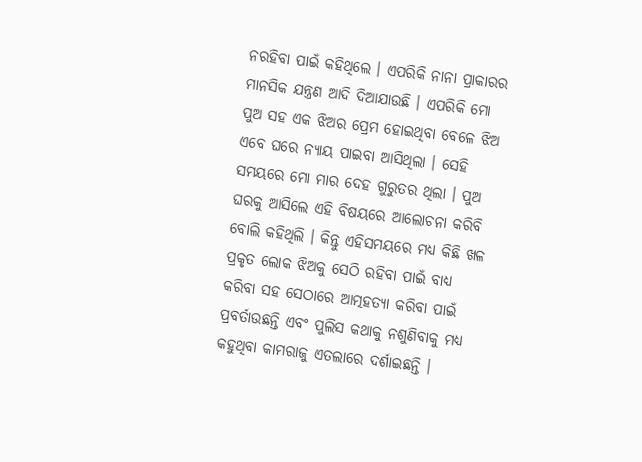ନରହିବା ପାଇଁ କହିଥିଲେ । ଏପରିକି ନାନା ପ୍ରାକାରର ମାନସିକ ଯନ୍ତ୍ରଣ ଆଦି ଦିଆଯାଉଛି । ଏପରିକି ମୋ ପୁଅ ସହ ଏକ ଝିଅର ପ୍ରେମ ହୋଇଥିବା ବେଳେ ଝିଅ ଏବେ ଘରେ ନ୍ୟାୟ ପାଇବା ଆସିଥିଲା । ସେହି ସମୟରେ ମୋ ମାର ଦେହ ଗୁରୁତର ଥିଲା । ପୁଅ ଘରକୁ ଆସିଲେ ଏହି ବିଷୟରେ ଆଲୋଚନା କରିବି ବୋଲି କହିଥିଲି । କିନ୍ତୁ ଏହିସମୟରେ ମଧ୍ୟ କିଛି ଖଳ ପ୍ରକୃତ ଲୋକ ଝିଅକୁ ସେଠି ରହିବା ପାଇଁ ବାଧ୍ୟ କରିବା ସହ ସେଠାରେ ଆତ୍ମହତ୍ୟା କରିବା ପାଇଁ ପ୍ରବର୍ତାଉଛନ୍ତି ଏବଂ ପୁଲିସ କଥାକୁ ନଶୁଣିବାକୁ ମଧ୍ୟ କହୁଥିବା କାମରାଜୁ ଏତଲାରେ ଦର୍ଶାଇଛନ୍ତି ।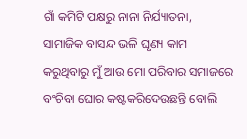ଗାଁ କମିଟି ପକ୍ଷରୁ ନାନା ନିର୍ଯ୍ୟାତନା, ସାମାଜିକ ବାସନ୍ଦ ଭଳି ଘୃଣ୍ୟ କାମ କରୁଥିବାରୁ ମୁଁ ଆଉ ମୋ ପରିବାର ସମାଜରେ ବଂଚିବା ଘୋର କଷ୍ଟକରିଦେଉଛନ୍ତି ବୋଲି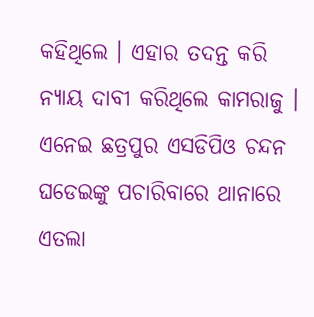କହିଥିଲେ । ଏହାର ତଦନ୍ତ କରି ନ୍ୟାୟ ଦାବୀ କରିଥିଲେ କାମରାଜୁ । ଏନେଇ ଛତ୍ରପୁର ଏସଡିପିଓ ଚନ୍ଦନ ଘଡେଇଙ୍କୁ ପଚାରିବାରେ ଥାନାରେ ଏତଲା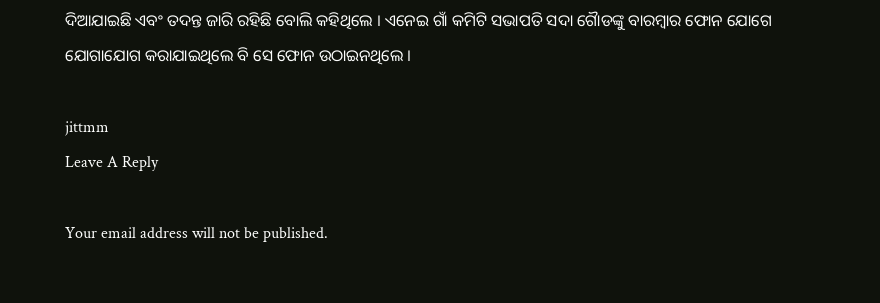ଦିଆଯାଇଛି ଏବଂ ତଦନ୍ତ ଜାରି ରହିଛି ବୋଲି କହିଥିଲେ । ଏନେଇ ଗାଁ କମିଟି ସଭାପତି ସଦା ଗୈାଡଙ୍କୁ ବାରମ୍ବାର ଫୋନ ଯୋଗେ ଯୋଗାଯୋଗ କରାଯାଇଥିଲେ ବି ସେ ଫୋନ ଉଠାଇନଥିଲେ ।

jittmm
Leave A Reply

Your email address will not be published.